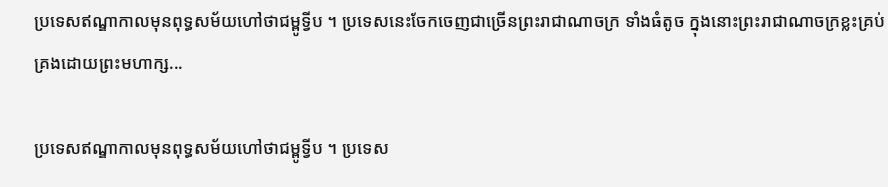ប្រទេសឥណ្ឌាកាលមុនពុទ្ធសម័យហៅថាជម្ពូទ្វីប ។ ប្រទេសនេះចែកចេញជាច្រើនព្រះរាជាណាចក្រ ទាំងធំតូច ក្នុងនោះព្រះរាជាណាចក្រខ្លះគ្រប់គ្រងដោយព្រះមហាក្ស...

ប្រទេសឥណ្ឌាកាលមុនពុទ្ធសម័យហៅថាជម្ពូទ្វីប ។ ប្រទេស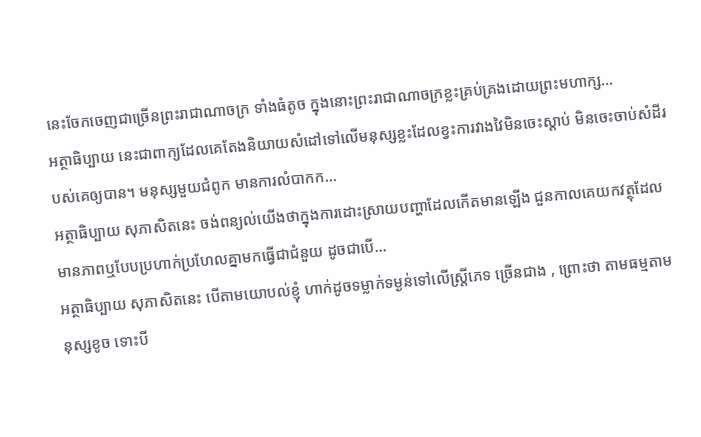នេះចែកចេញជាច្រើនព្រះរាជាណាចក្រ ទាំងធំតូច ក្នុងនោះព្រះរាជាណាចក្រខ្លះគ្រប់គ្រងដោយព្រះមហាក្ស...
អត្ថាធិប្បាយ នេះជាពាក្យដែលគេតែងនិយាយសំដៅទៅលើមនុស្សខ្លះដែលខ្វះការវាងវៃមិនចេះស្តាប់ មិនចេះចាប់សំដីរបស់គេឲ្យបាន។ មនុស្សមួយជំពូក មានការលំបាកក...
អត្ថាធិប្បាយ សុភាសិតនេះ ចង់ពន្យល់យើងថាក្នុងការដោះស្រាយបញ្ហាដែលកើតមានឡើង ជួនកាលគេយកវត្ថុដែលមានភាពឬបែបប្រហាក់ប្រហែលគ្នាមកធ្វើជាជំនួយ ដូចជាបើ...
អត្ថាធិប្បាយ សុភាសិតនេះ បើតាមយោបល់ខ្ញុំ ហាក់ដូចទម្លាក់ទម្ងន់ទៅលើស្ត្រីភេទ ច្រើនជាង , ព្រោះថា តាមធម្មតាមនុស្សខូច ទោះបី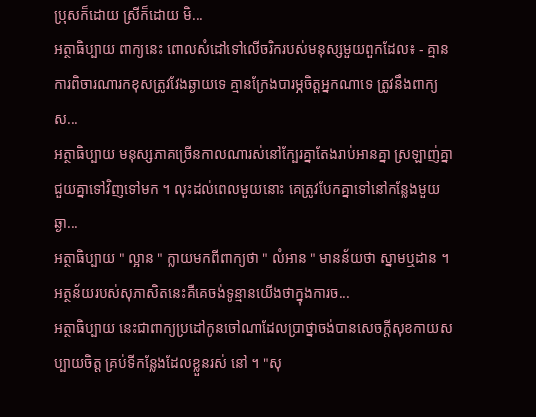ប្រុសក៏ដោយ ស្រីក៏ដោយ មិ...
អត្ថាធិប្បាយ ពាក្យនេះ ពោលសំដៅទៅលើចរិករបស់មនុស្សមួយពួកដែល៖ - គ្មានការពិចារណារកខុសត្រូវវែងឆ្ងាយទេ គ្មានក្រែងបារម្ភចិត្តអ្នកណាទេ ត្រូវនឹងពាក្យស...
អត្ថាធិប្បាយ មនុស្សភាគច្រើនកាលណារស់នៅក្បែរគ្នាតែងរាប់អានគ្នា ស្រឡាញ់គ្នា ជួយគ្នាទៅវិញទៅមក ។ លុះដល់ពេលមួយនោះ គេត្រូវបែកគ្នាទៅនៅកន្លែងមួយ ឆ្ងា...
អត្ថាធិប្បាយ " ល្អាន " ក្លាយមកពីពាក្យថា " លំអាន " មានន័យថា ស្នាមឬដាន ។ អត្ថន័យរបស់សុភាសិតនេះគឺគេចង់ទូន្មានយើងថាក្នុងការច...
អត្ថាធិប្បាយ នេះជាពាក្យប្រដៅកូនចៅណាដែលប្រាថ្នាចង់បានសេចក្តីសុខកាយសប្បាយចិត្ត គ្រប់ទីកន្លែងដែលខ្លួនរស់ នៅ ។ "សុ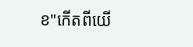ខ"កើតពីយើ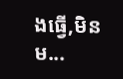ងធ្វើ,មិនម...